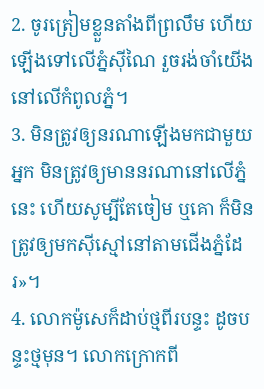2. ចូរត្រៀមខ្លួនតាំងពីព្រលឹម ហើយឡើងទៅលើភ្នំស៊ីណៃ រួចរង់ចាំយើងនៅលើកំពូលភ្នំ។
3. មិនត្រូវឲ្យនរណាឡើងមកជាមួយអ្នក មិនត្រូវឲ្យមាននរណានៅលើភ្នំនេះ ហើយសូម្បីតែចៀម ឬគោ ក៏មិនត្រូវឲ្យមកស៊ីស្មៅនៅតាមជើងភ្នំដែរ»។
4. លោកម៉ូសេក៏ដាប់ថ្មពីរបន្ទះ ដូចបន្ទះថ្មមុន។ លោកក្រោកពី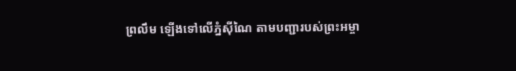ព្រលឹម ឡើងទៅលើភ្នំស៊ីណៃ តាមបញ្ជារបស់ព្រះអម្ចា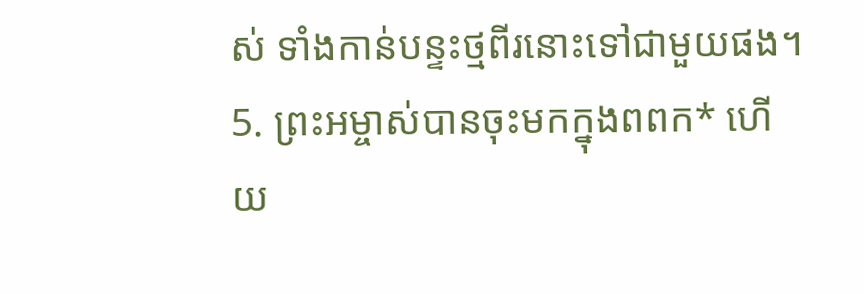ស់ ទាំងកាន់បន្ទះថ្មពីរនោះទៅជាមួយផង។
5. ព្រះអម្ចាស់បានចុះមកក្នុងពពក* ហើយ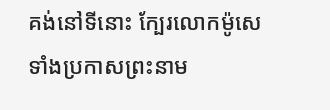គង់នៅទីនោះ ក្បែរលោកម៉ូសេ ទាំងប្រកាសព្រះនាម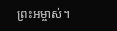ព្រះអម្ចាស់។